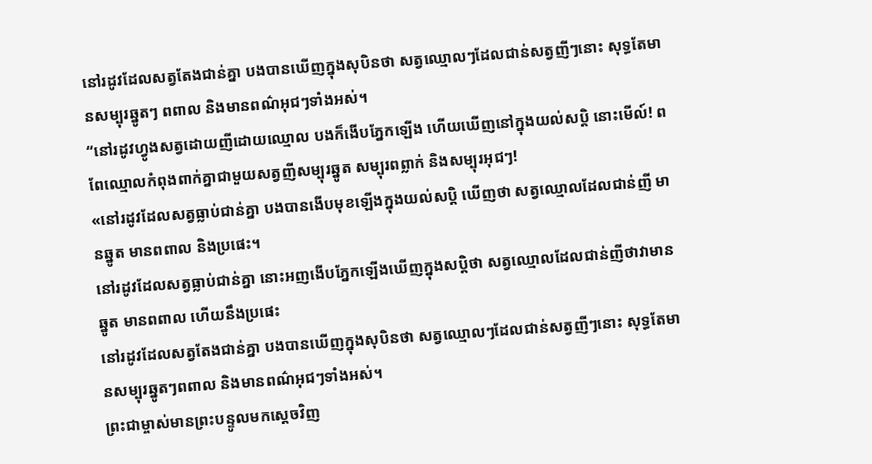នៅរដូវដែលសត្វតែងជាន់គ្នា បងបានឃើញក្នុងសុបិនថា សត្វឈ្មោលៗដែលជាន់សត្វញីៗនោះ សុទ្ធតែមានសម្បុរឆ្នូតៗ ពពាល និងមានពណ៌អុជៗទាំងអស់។
“នៅរដូវហ្វូងសត្វដោយញីដោយឈ្មោល បងក៏ងើបភ្នែកឡើង ហើយឃើញនៅក្នុងយល់សប្តិ នោះមើល៍! ពពែឈ្មោលកំពុងពាក់គ្នាជាមួយសត្វញីសម្បុរឆ្នូត សម្បុរពព្លាក់ និងសម្បុរអុជៗ!
«នៅរដូវដែលសត្វធ្លាប់ជាន់គ្នា បងបានងើបមុខឡើងក្នុងយល់សប្តិ ឃើញថា សត្វឈ្មោលដែលជាន់ញី មានឆ្នូត មានពពាល និងប្រផេះ។
នៅរដូវដែលសត្វធ្លាប់ជាន់គ្នា នោះអញងើបភ្នែកឡើងឃើញក្នុងសប្តិថា សត្វឈ្មោលដែលជាន់ញីថាវាមានឆ្នូត មានពពាល ហើយនឹងប្រផេះ
នៅរដូវដែលសត្វតែងជាន់គ្នា បងបានឃើញក្នុងសុបិនថា សត្វឈ្មោលៗដែលជាន់សត្វញីៗនោះ សុទ្ធតែមានសម្បុរឆ្នូតៗពពាល និងមានពណ៌អុជៗទាំងអស់។
ព្រះជាម្ចាស់មានព្រះបន្ទូលមកស្ដេចវិញ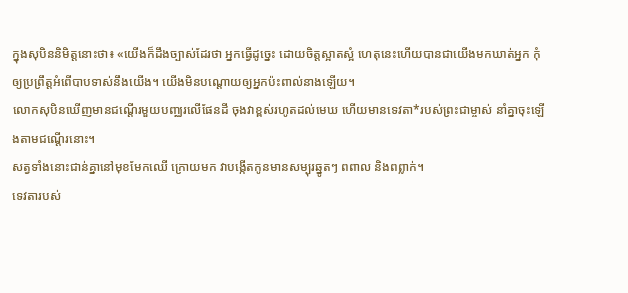ក្នុងសុបិននិមិត្តនោះថា៖ «យើងក៏ដឹងច្បាស់ដែរថា អ្នកធ្វើដូច្នេះ ដោយចិត្តស្អាតស្អំ ហេតុនេះហើយបានជាយើងមកឃាត់អ្នក កុំឲ្យប្រព្រឹត្តអំពើបាបទាស់នឹងយើង។ យើងមិនបណ្ដោយឲ្យអ្នកប៉ះពាល់នាងឡើយ។
លោកសុបិនឃើញមានជណ្ដើរមួយបញ្ឈរលើផែនដី ចុងវាខ្ពស់រហូតដល់មេឃ ហើយមានទេវតា*របស់ព្រះជាម្ចាស់ នាំគ្នាចុះឡើងតាមជណ្ដើរនោះ។
សត្វទាំងនោះជាន់គ្នានៅមុខមែកឈើ ក្រោយមក វាបង្កើតកូនមានសម្បុរឆ្នូតៗ ពពាល និងពព្លាក់។
ទេវតារបស់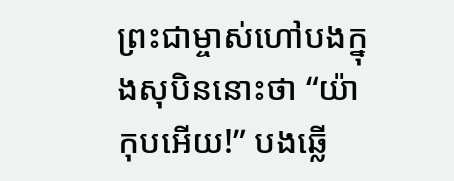ព្រះជាម្ចាស់ហៅបងក្នុងសុបិននោះថា “យ៉ាកុបអើយ!” បងឆ្លើ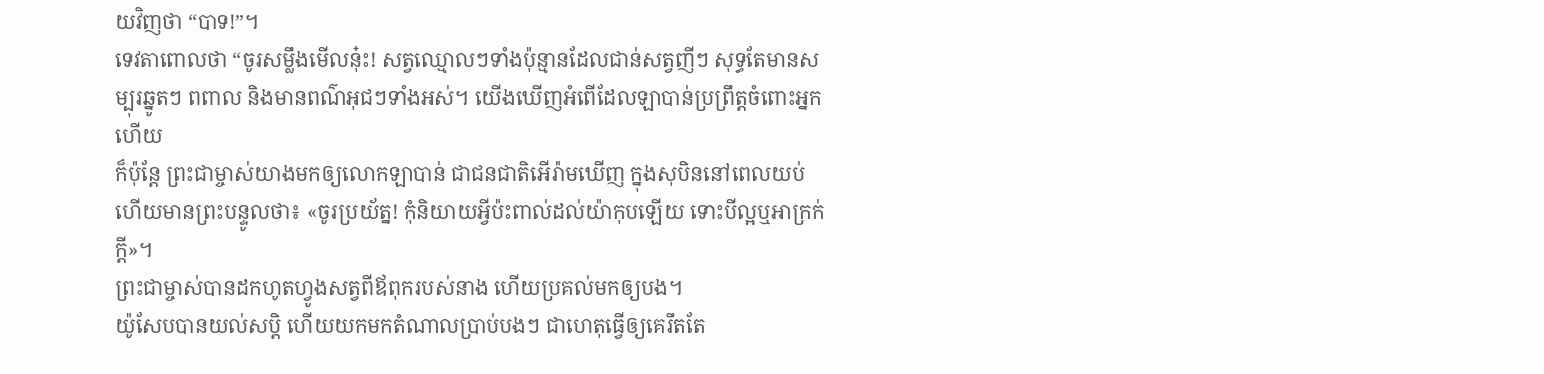យវិញថា “បាទ!”។
ទេវតាពោលថា “ចូរសម្លឹងមើលនុ៎ះ! សត្វឈ្មោលៗទាំងប៉ុន្មានដែលជាន់សត្វញីៗ សុទ្ធតែមានសម្បុរឆ្នូតៗ ពពាល និងមានពណ៌អុជៗទាំងអស់។ យើងឃើញអំពើដែលឡាបាន់ប្រព្រឹត្តចំពោះអ្នកហើយ
ក៏ប៉ុន្តែ ព្រះជាម្ចាស់យាងមកឲ្យលោកឡាបាន់ ជាជនជាតិអើរ៉ាមឃើញ ក្នុងសុបិននៅពេលយប់ ហើយមានព្រះបន្ទូលថា៖ «ចូរប្រយ័ត្ន! កុំនិយាយអ្វីប៉ះពាល់ដល់យ៉ាកុបឡើយ ទោះបីល្អឬអាក្រក់ក្ដី»។
ព្រះជាម្ចាស់បានដកហូតហ្វូងសត្វពីឪពុករបស់នាង ហើយប្រគល់មកឲ្យបង។
យ៉ូសែបបានយល់សប្តិ ហើយយកមកតំណាលប្រាប់បងៗ ជាហេតុធ្វើឲ្យគេរឹតតែ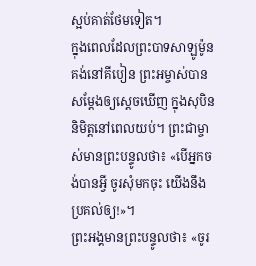ស្អប់គាត់ថែមទៀត។
ក្នុងពេលដែលព្រះបាទសាឡូម៉ូនគង់នៅគីបៀន ព្រះអម្ចាស់បានសម្តែងឲ្យស្ដេចឃើញ ក្នុងសុបិននិមិត្តនៅពេលយប់។ ព្រះជាម្ចាស់មានព្រះបន្ទូលថា៖ «បើអ្នកចង់បានអ្វី ចូរសុំមកចុះ យើងនឹងប្រគល់ឲ្យ!»។
ព្រះអង្គមានព្រះបន្ទូលថា៖ «ចូរ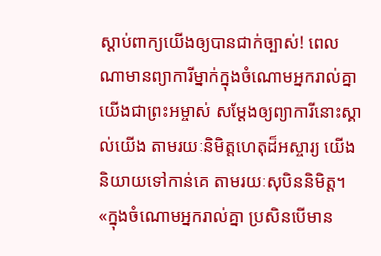ស្ដាប់ពាក្យយើងឲ្យបានជាក់ច្បាស់! ពេលណាមានព្យាការីម្នាក់ក្នុងចំណោមអ្នករាល់គ្នា យើងជាព្រះអម្ចាស់ សម្តែងឲ្យព្យាការីនោះស្គាល់យើង តាមរយៈនិមិត្តហេតុដ៏អស្ចារ្យ យើងនិយាយទៅកាន់គេ តាមរយៈសុបិននិមិត្ត។
«ក្នុងចំណោមអ្នករាល់គ្នា ប្រសិនបើមាន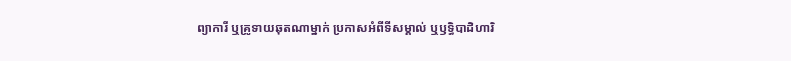ព្យាការី ឬគ្រូទាយឆុតណាម្នាក់ ប្រកាសអំពីទីសម្គាល់ ឬឫទ្ធិបាដិហារិ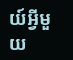យ៍អ្វីមួយ